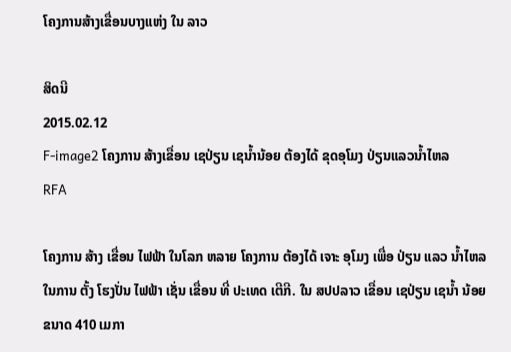ໂຄງການສ້າງເຂື່ອນບາງແຫ່ງ ໃນ ລາວ

ສິດນີ
2015.02.12
F-image2 ໂຄງການ ສ້າງເຂື່ອນ ເຊປ່ຽນ ເຊນ້ຳນ້ອຍ ຕ້ອງໄດ້ ຂຸດອຸໂມງ ປ່ຽນແລວນ້ຳໄຫລ
RFA

ໂຄງການ ສ້າງ ເຂື່ອນ ໄຟຟ້າ ໃນໂລກ ຫລາຍ ໂຄງການ ຕ້ອງໄດ້ ເຈາະ ອຸໂມງ ເພື່ອ ປ່ຽນ ແລວ ນ້ຳໄຫລ ໃນການ ຕັ້ງ ໂຮງປັ່ນ ໄຟຟ້າ ເຊັ່ນ ເຂື່ອນ ທີ່ ປະເທດ ເຕີກີ. ໃນ ສປປລາວ ເຂື່ອນ ເຊປ່ຽນ ເຊນ້ຳ ນ້ອຍ ຂນາດ 410 ເມກາ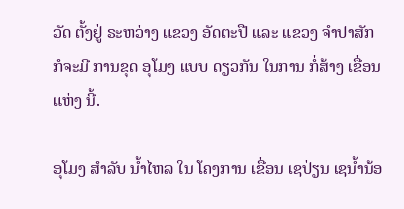ວັດ ຕັ້ງຢູ່ ຣະຫວ່າງ ແຂວງ ອັດຕະປື ແລະ ແຂວງ ຈຳປາສັກ ກໍຈະມີ ການຂຸດ ອຸໂມງ ແບບ ດຽວກັນ ໃນການ ກໍ່ສ້າງ ເຂື່ອນ ແຫ່ງ ນີ້.

ອຸໂມງ ສຳລັບ ນ້ຳໄຫລ ໃນ ໂຄງການ ເຂື່ອນ ເຊປ່ຽນ ເຊນ້ຳນ້ອ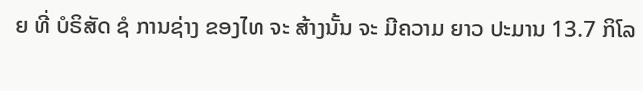ຍ ທີ່ ບໍຣິສັດ ຊໍ ການຊ່າງ ຂອງໄທ ຈະ ສ້າງນັ້ນ ຈະ ມີຄວາມ ຍາວ ປະມານ 13.7 ກິໂລ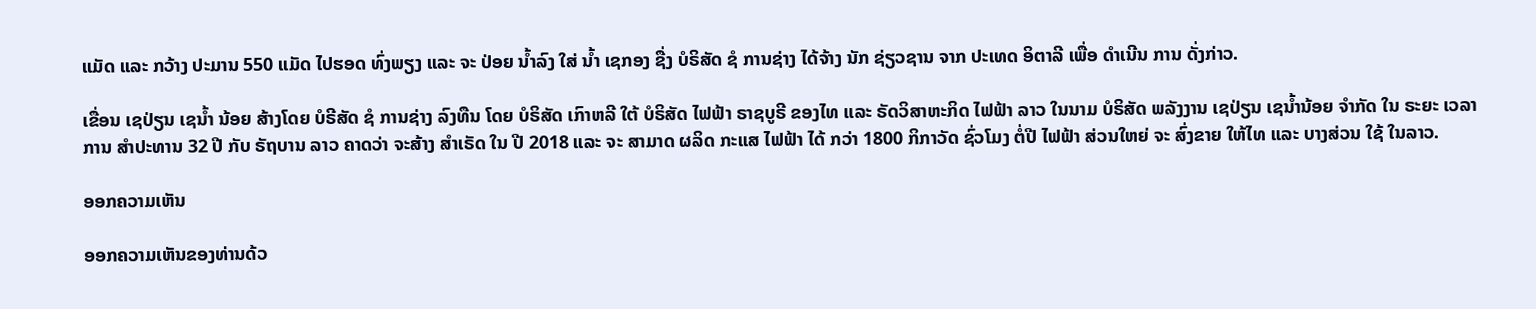ແມັດ ແລະ ກວ້າງ ປະມານ 550 ແມັດ ໄປຮອດ ທົ່ງພຽງ ແລະ ຈະ ປ່ອຍ ນ້ຳລົງ ໃສ່ ນ້ຳ ເຊກອງ ຊື່ງ ບໍຣິສັດ ຊໍ ການຊ່າງ ໄດ້ຈ້າງ ນັກ ຊ່ຽວຊານ ຈາກ ປະເທດ ອິຕາລີ ເພື່ອ ດໍາເນີນ ການ ດັ່ງກ່າວ.

ເຂື່ອນ ເຊປ່ຽນ ເຊນ້ຳ ນ້ອຍ ສ້າງໂດຍ ບໍຣີສັດ ຊໍ ການຊ່າງ ລົງທືນ ໂດຍ ບໍຣິສັດ ເກົາຫລີ ໃຕ້ ບໍຣິສັດ ໄຟຟ້າ ຣາຊບູຣີ ຂອງໄທ ແລະ ຣັດວິສາຫະກິດ ໄຟຟ້າ ລາວ ໃນນາມ ບໍຣິສັດ ພລັງງານ ເຊປ່ຽນ ເຊນ້ຳນ້ອຍ ຈຳກັດ ໃນ ຣະຍະ ເວລາ ການ ສຳປະທານ 32 ປີ ກັບ ຣັຖບານ ລາວ ຄາດວ່າ ຈະສ້າງ ສຳເຣັດ ໃນ ປີ 2018 ແລະ ຈະ ສາມາດ ຜລິດ ກະແສ ໄຟຟ້າ ໄດ້ ກວ່າ 1800 ກິກາວັດ ຊົ່ວໂມງ ຕໍ່ປີ ໄຟຟ້າ ສ່ວນໃຫຍ່ ຈະ ສົ່ງຂາຍ ໃຫ້ໄທ ແລະ ບາງສ່ວນ ໃຊ້ ໃນລາວ.

ອອກຄວາມເຫັນ

ອອກຄວາມເຫັນຂອງທ່ານດ້ວ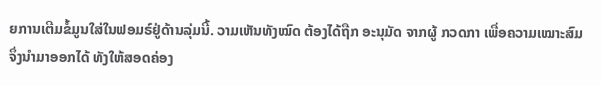ຍການເຕີມຂໍ້ມູນໃສ່ໃນຟອມຣ໌ຢູ່ດ້ານລຸ່ມນີ້. ວາມເຫັນທັງໝົດ ຕ້ອງໄດ້ຖືກ ອະນຸມັດ ຈາກຜູ້ ກວດກາ ເພື່ອຄວາມເໝາະສົມ ຈຶ່ງນໍາມາອອກໄດ້ ທັງໃຫ້ສອດຄ່ອງ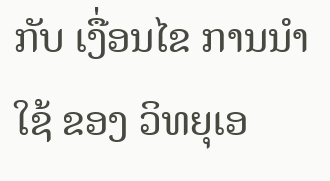ກັບ ເງື່ອນໄຂ ການນຳໃຊ້ ຂອງ ວິທຍຸເອ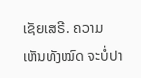ເຊັຍເສຣີ. ຄວາມເຫັນທັງໝົດ ຈະບໍ່ປາ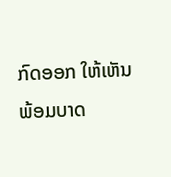ກົດອອກ ໃຫ້ເຫັນພ້ອມບາດ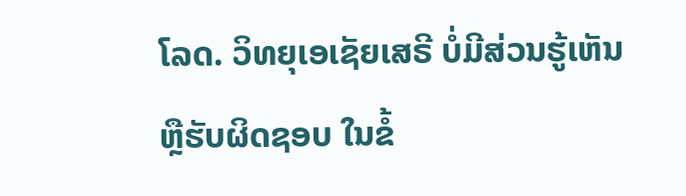ໂລດ. ວິທຍຸເອເຊັຍເສຣີ ບໍ່ມີສ່ວນຮູ້ເຫັນ ຫຼືຮັບຜິດຊອບ ໃນຂໍ້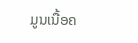ມູນເນື້ອຄ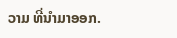ວາມ ທີ່ນໍາມາອອກ.